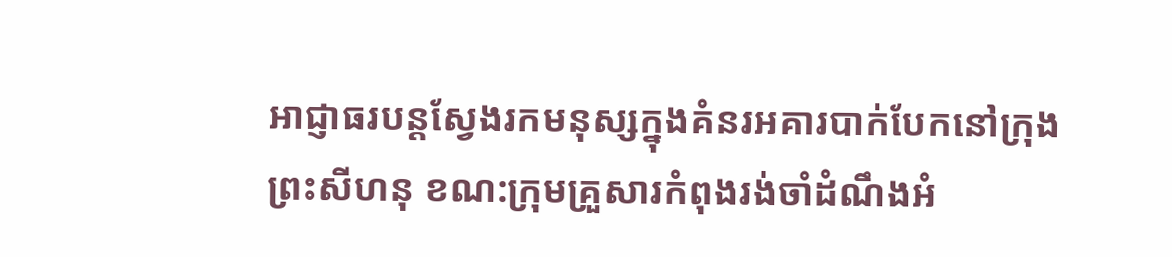អាជ្ញាធរបន្តស្វែងរកមនុស្សក្នុងគំនរអគារបាក់បែកនៅក្រុងព្រះសីហនុ ខណ:ក្រុមគ្រួសារកំពុងរង់ចាំដំណឹងអំ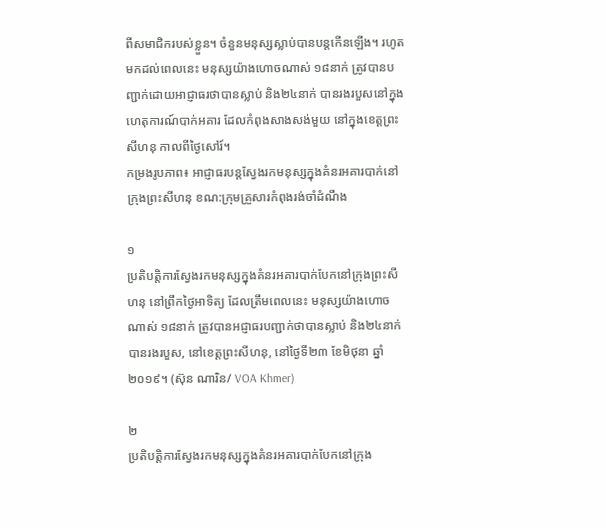ពីសមាជិករបស់ខ្លួន។ ចំនួនមនុស្សស្លាប់បានបន្តកើនឡើង។ រហូតមកដល់ពេលនេះ មនុស្សយ៉ាងហោចណាស់ ១៨នាក់ ត្រូវបានបញ្ជាក់ដោយអាជ្ញាធរថាបានស្លាប់ និង២៤នាក់ បានរងរបួសនៅក្នុងហេតុការណ៍បាក់អគារ ដែលកំពុងសាងសង់មួយ នៅក្នុងខេត្តព្រះសីហនុ កាលពីថ្ងៃសៅរ៍។
កម្រងរូបភាព៖ អាជ្ញាធរបន្តស្វែងរកមនុស្សក្នុងគំនរអគារបាក់នៅក្រុងព្រះសីហនុ ខណ:ក្រុមគ្រួសារកំពុងរង់ចាំដំណឹង

១
ប្រតិបត្តិការស្វែងរកមនុស្សក្នុងគំនរអគារបាក់បែកនៅក្រុងព្រះសីហនុ នៅព្រឹកថ្ងៃអាទិត្យ ដែលត្រឹមពេលនេះ មនុស្សយ៉ាងហោចណាស់ ១៨នាក់ ត្រូវបានអជ្ញាធរបញ្ជាក់ថាបានស្លាប់ និង២៤នាក់ បានរងរបួស, នៅខេត្តព្រះសីហនុ, នៅថ្ងៃទី២៣ ខែមិថុនា ឆ្នាំ២០១៩។ (ស៊ុន ណារិន/ VOA Khmer)

២
ប្រតិបត្តិការស្វែងរកមនុស្សក្នុងគំនរអគារបាក់បែកនៅក្រុង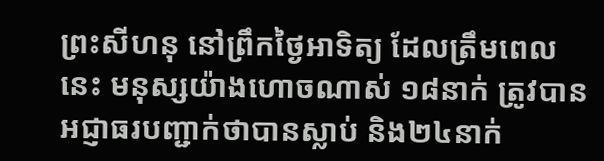ព្រះសីហនុ នៅព្រឹកថ្ងៃអាទិត្យ ដែលត្រឹមពេលនេះ មនុស្សយ៉ាងហោចណាស់ ១៨នាក់ ត្រូវបានអជ្ញាធរបញ្ជាក់ថាបានស្លាប់ និង២៤នាក់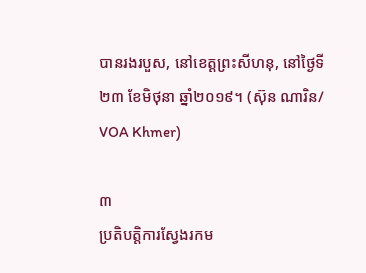បានរងរបួស, នៅខេត្តព្រះសីហនុ, នៅថ្ងៃទី២៣ ខែមិថុនា ឆ្នាំ២០១៩។ (ស៊ុន ណារិន/ VOA Khmer)

៣
ប្រតិបត្តិការស្វែងរកម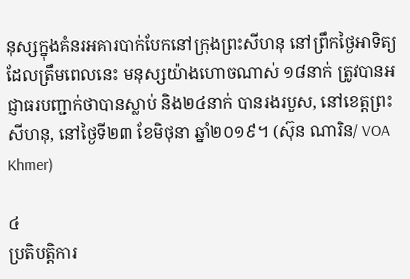នុស្សក្នុងគំនរអគារបាក់បែកនៅក្រុងព្រះសីហនុ នៅព្រឹកថ្ងៃអាទិត្យ ដែលត្រឹមពេលនេះ មនុស្សយ៉ាងហោចណាស់ ១៨នាក់ ត្រូវបានអជ្ញាធរបញ្ជាក់ថាបានស្លាប់ និង២៤នាក់ បានរងរបួស, នៅខេត្តព្រះសីហនុ, នៅថ្ងៃទី២៣ ខែមិថុនា ឆ្នាំ២០១៩។ (ស៊ុន ណារិន/ VOA Khmer)

៤
ប្រតិបត្តិការ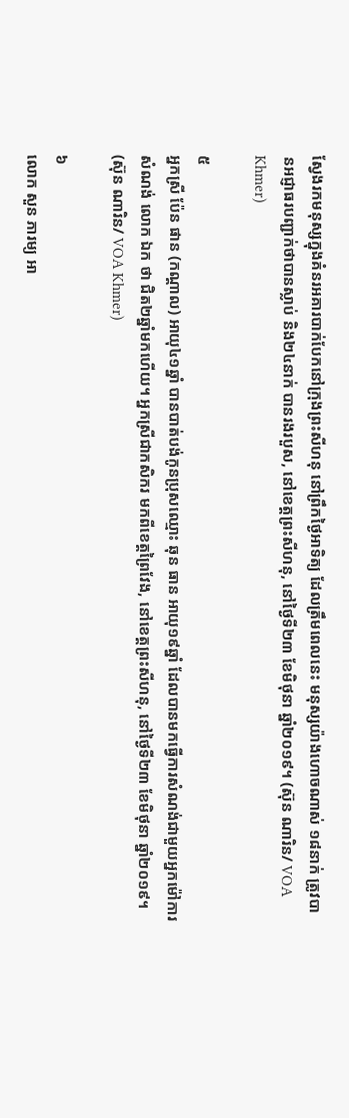ស្វែងរកមនុស្សក្នុងគំនរអគារបាក់បែកនៅក្រុងព្រះសីហនុ នៅព្រឹកថ្ងៃអាទិត្យ ដែលត្រឹមពេលនេះ មនុស្សយ៉ាងហោចណាស់ ១៨នាក់ ត្រូវបានអជ្ញាធរបញ្ជាក់ថាបានស្លាប់ និង២៤នាក់ បានរងរបួស, នៅខេត្តព្រះសីហនុ, នៅថ្ងៃទី២៣ ខែមិថុនា ឆ្នាំ២០១៩។ (ស៊ុន ណារិន/ VOA Khmer)

៥
អ្នកស្រី ប៉ែន ផាន (កណ្តាល) អាយុ៤១ឆ្នាំ បានបាត់បង់កូនប្រុសឈ្មោះ ឆុន ធាន អាយុ១៩ឆ្នាំ ដែលបានមកធ្វើការសំណង់ជាមួយអ្នកម៉ៅការសំណង់ លោក ឯក ថា ជិត២ឆ្នាំមកហើយ។ អ្នកស្រីជាកសិករ មកពីខេត្តព្រៃវែង, នៅខេត្តព្រះសីហនុ, នៅថ្ងៃទី២៣ ខែមិថុនា ឆ្នាំ២០១៩។ (ស៊ុន ណារិន/ VOA Khmer)

៦
លោក សួន ភារម្យ អា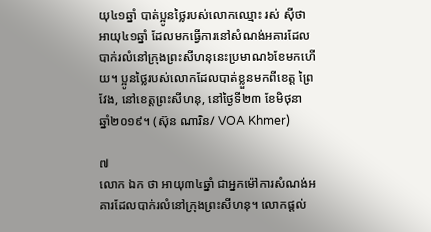យុ៤១ឆ្នាំ បាត់ប្អូនថ្លៃរបស់លោកឈ្មោះ រស់ ស៊ីថា អាយុ៤១ឆ្នាំ ដែលមកធ្វើការនៅសំណង់អគារដែលបាក់រលំនៅក្រុងព្រះសីហនុនេះប្រមាណ៦ខែមកហើយ។ ប្អូនថ្លៃរបស់លោកដែលបាត់ខ្លួនមកពីខេត្ត ព្រៃវែង, នៅខេត្តព្រះសីហនុ, នៅថ្ងៃទី២៣ ខែមិថុនា ឆ្នាំ២០១៩។ (ស៊ុន ណារិន/ VOA Khmer)

៧
លោក ឯក ថា អាយុ៣៤ឆ្នាំ ជាអ្នកម៉ៅការសំណង់អគារដែលបាក់រលំនៅក្រុងព្រះសីហនុ។ លោកផ្តល់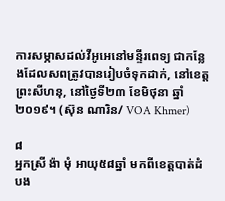ការសម្ភាសដល់វីអូអេនៅមន្ទីរពេទ្យ ជាកន្លែងដែលសពត្រូវបានរៀបចំទុកដាក់, នៅខេត្តព្រះសីហនុ, នៅថ្ងៃទី២៣ ខែមិថុនា ឆ្នាំ២០១៩។ (ស៊ុន ណារិន/ VOA Khmer)

៨
អ្នកស្រី ង៉ា មុំ អាយុ៥៨ឆ្នាំ មកពីខេត្តបាត់ដំបង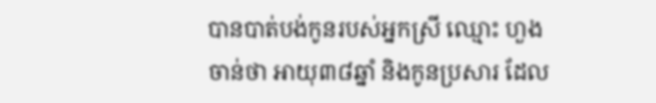បានបាត់បង់កូនរបស់អ្នកស្រី ឈ្មោះ ហួង ចាន់ថា អាយុ៣៨ឆ្នាំ និងកូនប្រសារ ដែល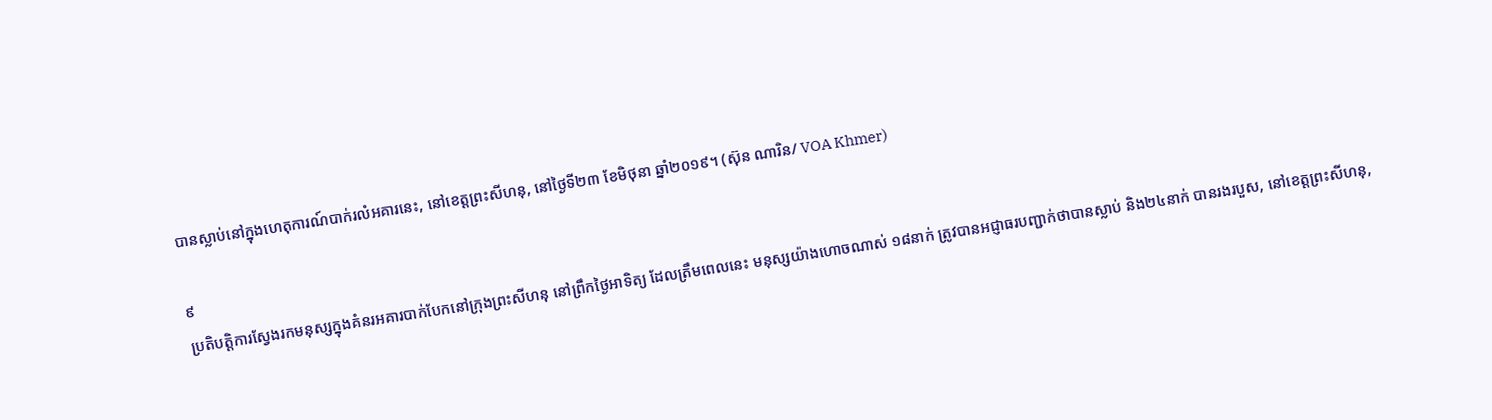បានស្លាប់នៅក្នុងហេតុការណ៍បាក់រលំអគារនេះ, នៅខេត្តព្រះសីហនុ, នៅថ្ងៃទី២៣ ខែមិថុនា ឆ្នាំ២០១៩។ (ស៊ុន ណារិន/ VOA Khmer)

៩
ប្រតិបត្តិការស្វែងរកមនុស្សក្នុងគំនរអគារបាក់បែកនៅក្រុងព្រះសីហនុ នៅព្រឹកថ្ងៃអាទិត្យ ដែលត្រឹមពេលនេះ មនុស្សយ៉ាងហោចណាស់ ១៨នាក់ ត្រូវបានអជ្ញាធរបញ្ជាក់ថាបានស្លាប់ និង២៤នាក់ បានរងរបួស, នៅខេត្តព្រះសីហនុ,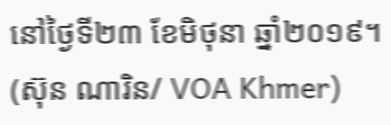នៅថ្ងៃទី២៣ ខែមិថុនា ឆ្នាំ២០១៩។ (ស៊ុន ណារិន/ VOA Khmer)